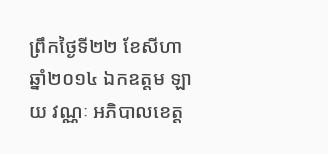ព្រឹកថ្ងៃទី២២ ខែសីហា ឆ្នាំ២០១៤ ឯកឧត្តម ឡាយ វណ្ណៈ អភិបាលខេត្ត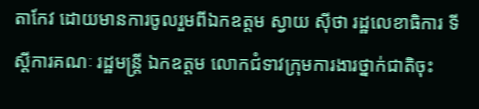តាកែវ ដោយមានការចូលរួមពីឯកឧត្តម ស្វាយ ស៊ីថា រដ្ឋលេខាធិការ ទីស្តីការគណៈ រដ្ឋមន្ត្រី ឯកឧត្តម លោកជំទាវក្រុមការងារថ្នាក់ជាតិចុះ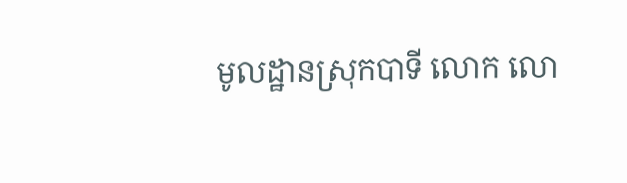មូលដ្ឋានស្រុកបាទី លោក លោ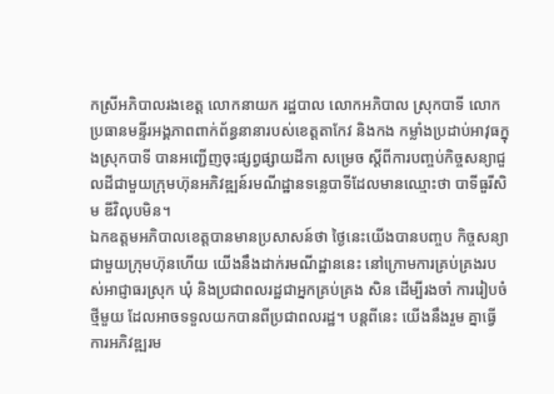កស្រីអភិបាលរងខេត្ត លោកនាយក រដ្ឋបាល លោកអភិបាល ស្រុកបាទី លោកប្រធានមន្ទីរអង្គភាពពាក់ព័ន្ធនានារបស់ខេត្តតាកែវ និងកង កម្លាំងប្រដាប់អាវុធក្នុងស្រុកបាទី បានអញ្ជើញចុះផ្សព្វផ្សាយដីកា សម្រេច ស្តីពីការបញ្ចប់កិច្ចសន្យាជួលដីជាមួយក្រុមហ៊ុនអភិវឌ្ឍន៍រមណីដ្ឋានទន្លេបាទីដែលមានឈ្មោះថា បាទីធួរីសិម ឌីវិលុបមិន។
ឯកឧត្តមអភិបាលខេត្តបានមានប្រសាសន៍ថា ថ្ងៃនេះយើងបានបញ្ចប កិច្ចសន្យា ជាមួយក្រុមហ៊ុនហើយ យើងនឹងដាក់រមណីដ្ឋាននេះ នៅក្រោមការគ្រប់គ្រងរបស់អាជ្ញាធរស្រុក ឃុំ និងប្រជាពលរដ្ឋជាអ្នកគ្រប់គ្រង សិន ដើម្បីរងចាំ ការរៀបចំថ្មីមួយ ដែលអាចទទួលយកបានពីប្រជាពលរដ្ឋ។ បន្តពីនេះ យើងនឹងរួម គ្នាធ្វើការអភិវឌ្ឍរម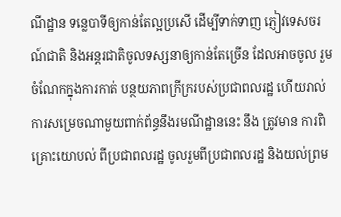ណីដ្ឋាន ទន្លេបាទីឲ្យកាន់តែល្អប្រសើ ដើម្បីទាក់ទាញ ភ្ញៀវទេសចរណ៍ជាតិ និងអន្តរជាតិចូលទស្សនាឲ្យកាន់តែច្រើន ដែលអាចចូល រួមចំណែកក្នុងការកាត់ បន្ថយភាពក្រីក្ររបស់ប្រជាពលរដ្ឋ ហើយរាល់ការសម្រេចណាមួយពាក់ព័ន្ធនឹងរមណីដ្ឋាននេះ នឹង ត្រូវមាន ការពិគ្រោះយោបល់ ពីប្រជាពលរដ្ឋ ចូលរួមពីប្រជាពលរដ្ឋ និងយល់ព្រម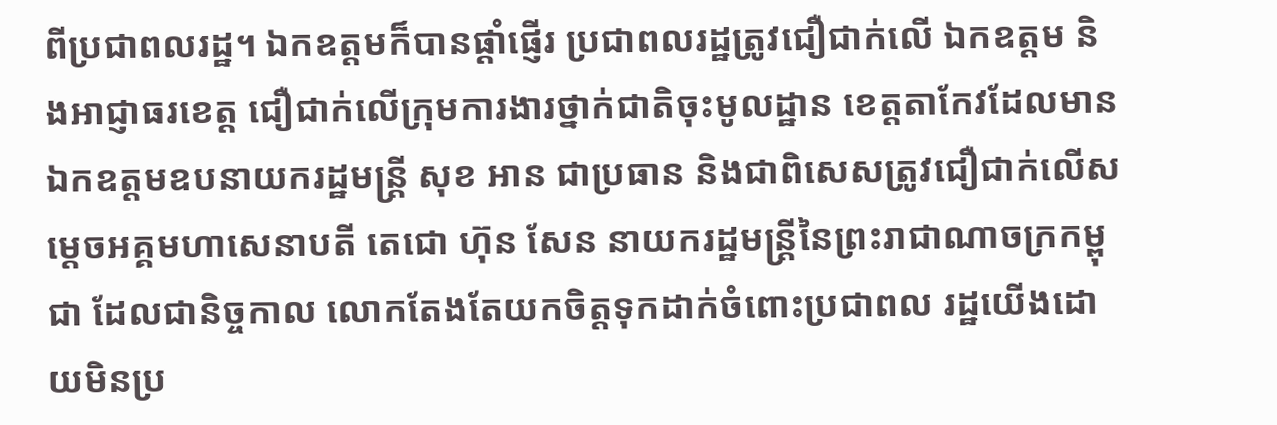ពីប្រជាពលរដ្ឋ។ ឯកឧត្តមក៏បានផ្តាំផ្ញើរ ប្រជាពលរដ្ឋត្រូវជឿជាក់លើ ឯកឧត្តម និងអាជ្ញាធរខេត្ត ជឿជាក់លើក្រុមការងារថ្នាក់ជាតិចុះមូលដ្ឋាន ខេត្តតាកែវដែលមានឯកឧត្តមឧបនាយករដ្ឋមន្ត្រី សុខ អាន ជាប្រធាន និងជាពិសេសត្រូវជឿជាក់លើសម្តេចអគ្គមហាសេនាបតី តេជោ ហ៊ុន សែន នាយករដ្ឋមន្ត្រីនៃព្រះរាជាណាចក្រកម្ពុជា ដែលជានិច្ចកាល លោកតែងតែយកចិត្តទុកដាក់ចំពោះប្រជាពល រដ្ឋយើងដោយមិនប្រ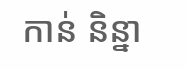កាន់ និន្នា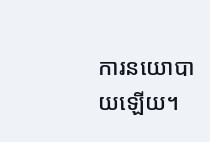ការនយោបាយឡើយ។